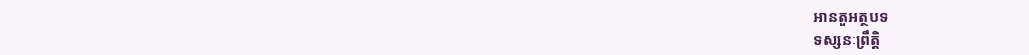អានតួអត្ថបទ
ទស្សនៈព្រឹត្តិ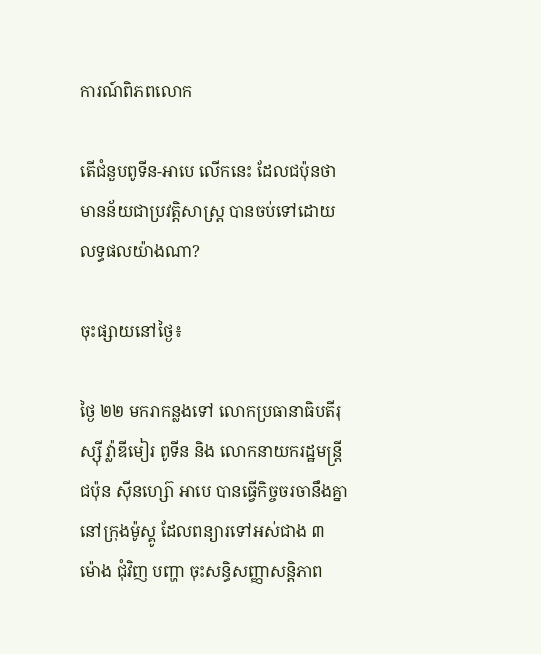ការណ៍ពិភពលោក

តើជំនួបពូទីន-អាបេ លើកនេះ ដែលជប៉ុនថា មានន័យជាប្រវត្តិសាស្ត្រ បានចប់ទៅដោយលទ្ធផលយ៉ាងណា?

ចុះផ្សាយនៅថ្ងៃ៖

ថ្ងៃ ២២ មករាកន្លងទៅ លោកប្រធានាធិបតីរុស្ស៊ី វ៉្លាឌីមៀរ ពូទីន និង លោកនាយករដ្ឋមន្ត្រី ជប៉ុន ស៊ីនហ្ស៊ោ អាបេ បានធ្វើកិច្ចចរចានឹងគ្នា នៅក្រុងម៉ូស្គូ ដែលពន្យារទៅអស់ជាង ៣ ម៉ោង ជុំវិញ បញ្ហា ចុះសន្ធិសញ្ញាសន្តិភាព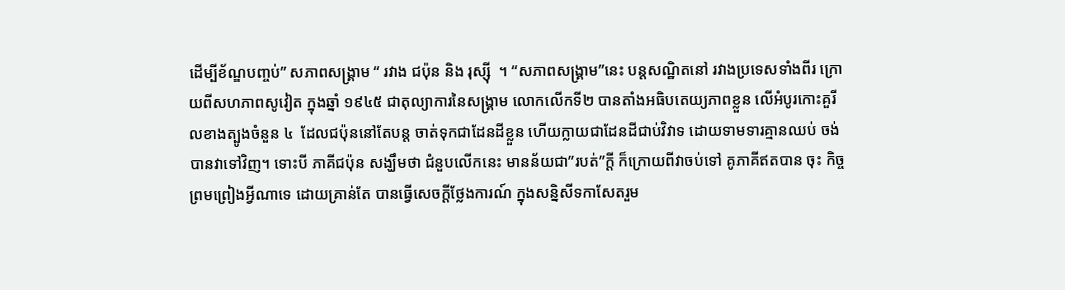ដើម្បីខ័ណ្ឌបញ្ចប់” សភាពសង្គ្រាម “ រវាង ជប៉ុន និង រុស្ស៊ី  ។ “សភាពសង្គ្រាម”នេះ បន្តសណ្ឋិតនៅ រវាងប្រទេសទាំងពីរ ក្រោយពីសហភាពសូវៀត ក្នុងឆ្នាំ ១៩៤៥ ជាតុល្យាការនៃសង្គ្រាម លោកលើកទី២ បានតាំងអធិបតេយ្យភាពខ្លួន លើអំបូរកោះគួរីលខាងត្បូងចំនួន ៤  ដែលជប៉ុននៅតែបន្ត ចាត់ទុកជាដែនដីខ្លួន ហើយក្លាយជាដែនដីជាប់វិវាទ ដោយទាមទារគ្មានឈប់ ចង់បានវាទៅវិញ។ ទោះបី ភាគីជប៉ុន សង្ឃឹមថា ជំនួបលើកនេះ មានន័យជា”របត់”ក្តី ក៏ក្រោយពីវាចប់ទៅ គូភាគីឥតបាន ចុះ កិច្ច ព្រមព្រៀងអ្វីណាទេ ដោយគ្រាន់តែ បានធ្វើសេចក្តីថ្លែងការណ៍ ក្នុងសន្និសីទកាសែតរួម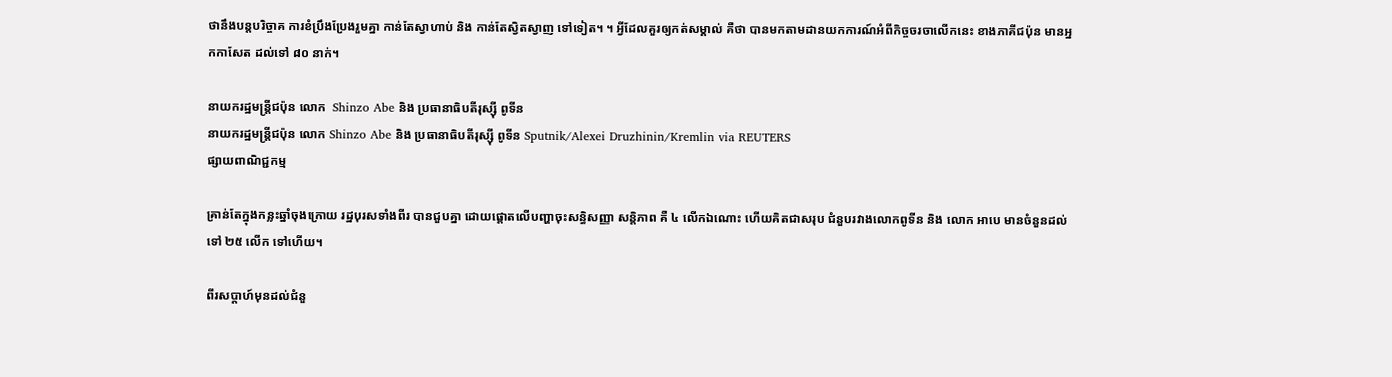ថានឹងបន្តបរិច្ចាគ ការខំប្រឹងប្រែងរួមគ្នា កាន់តែស្វាហាប់ និង កាន់តែស្វិតស្វាញ ទៅទៀត។ ។ អ្វីដែលគួរឲ្យកត់សម្គាល់ គឺថា បានមកតាមដានយកការណ៍អំពីកិច្ចចរចាលើកនេះ ខាងភាគីជប៉ុន មានអ្នកកាសែត ដល់ទៅ ៨០ នាក់។

នាយករដ្ឋមន្ត្រីជប៉ុន លោក  Shinzo Abe និង ប្រធានាធិបតីរុស្ស៊ី ពូទីន
នាយករដ្ឋមន្ត្រីជប៉ុន លោក Shinzo Abe និង ប្រធានាធិបតីរុស្ស៊ី ពូទីន Sputnik/Alexei Druzhinin/Kremlin via REUTERS
ផ្សាយពាណិជ្ជកម្ម

គ្រាន់តែក្នុងកន្លះឆ្នាំចុងក្រោយ រដ្ឋបុរសទាំងពីរ បានជួបគ្នា ដោយផ្តោតលើបញ្ហាចុះសន្ធិសញ្ញា សន្តិភាព គឺ ៤ លើកឯណោះ ហើយគិតជាសរុប ជំនួបរវាងលោកពូទីន និង លោក អាបេ មានចំនួនដល់ទៅ ២៥ លើក ទៅហើយ។

ពីរសប្តាហ៍មុនដល់ជំនួ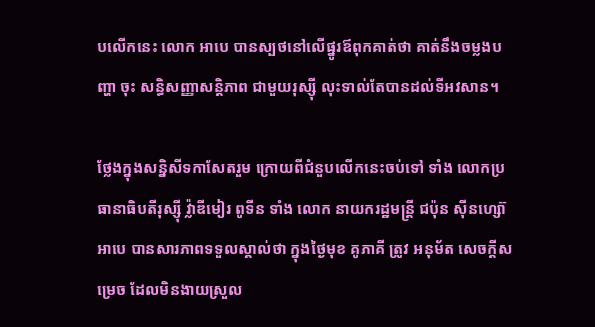បលើកនេះ លោក អាបេ បានស្បថនៅលើផ្នូរឪពុកគាត់ថា គាត់នឹងចម្លងបញ្ហា ចុះ សន្ធិសញ្ញាសន្តិភាព ជាមួយរុស្ស៊ី លុះទាល់តែបានដល់ទីអវសាន។

ថ្លែងក្នុងសន្និសីទកាសែតរួម ក្រោយពីជំនួបលើកនេះចប់ទៅ ទាំង លោកប្រធានាធិបតីរុស្ស៊ី វ៉្លាឌីមៀរ ពូទីន ទាំង លោក នាយករដ្ឋមន្ត្រី ជប៉ុន ស៊ីនហ្ស៊ោ អាបេ បានសារភាពទទួលស្គាល់ថា ក្នុងថ្ងៃមុខ គូភាគី ត្រូវ អនុម័ត សេចក្តីសម្រេច ដែលមិនងាយស្រួល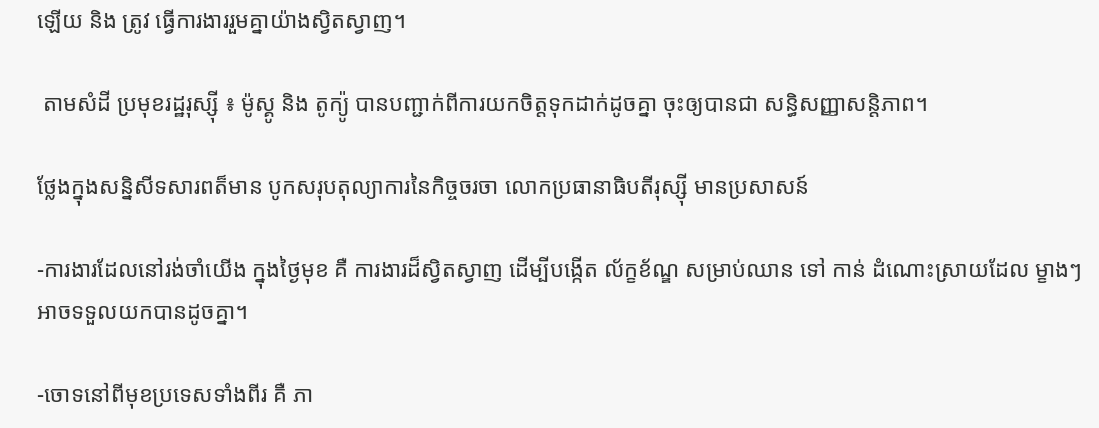ឡើយ និង ត្រូវ ធ្វើការងាររួមគ្នាយ៉ាងស្វិតស្វាញ។

 តាមសំដី ប្រមុខរដ្ឋរុស្ស៊ី ៖ ម៉ូស្គូ និង តូក្យ៉ូ បានបញ្ជាក់ពីការយកចិត្តទុកដាក់ដូចគ្នា ចុះឲ្យបានជា សន្ធិសញ្ញាសន្តិភាព។

ថ្លែងក្នុងសន្និសីទសារពត៏មាន បូកសរុបតុល្យាការនៃកិច្ចចរចា លោកប្រធានាធិបតីរុស្ស៊ី មានប្រសាសន៍

-ការងារដែលនៅរង់ចាំយើង ក្នុងថ្ងៃមុខ គឺ ការងារដ៏ស្វិតស្វាញ ដើម្បីបង្កើត ល័ក្ខខ័ណ្ឌ សម្រាប់ឈាន ទៅ កាន់ ដំណោះស្រាយដែល ម្ខាងៗ អាចទទួលយកបានដូចគ្នា។

-ចោទនៅពីមុខប្រទេសទាំងពីរ គឺ ភា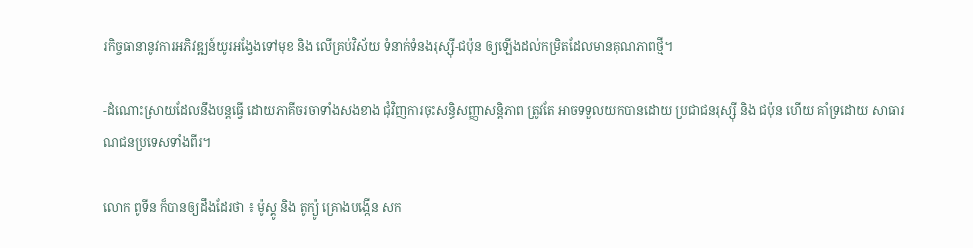រកិច្ចធានានូវការអភិវឌ្ឍន៍យូរអង្វែងទៅមុខ និង លើគ្រប់វិស័យ ទំនាក់ទំនងរុស្ស៊ី-ជប៉ុន ឲ្យឡើងដល់កម្រិតដែលមានគុណភាពថ្មី។

-ដំណោះស្រាយដែលនឹងបន្តធ្វើ ដោយភាគីចរចាទាំងសងខាង ជុំវិញការចុះសន្ធិសញ្ញាសន្តិភាព ត្រូវតែ អាចទទួលយកបានដោយ ប្រជាជនរុស្ស៊ី និង ជប៉ុន ហើយ គាំទ្រដោយ សាធារណជនប្រទេសទាំងពីរ។

លោក ពូទីន ក៏បានឲ្យដឹងដែរថា ៖ ម៉ូស្គូ និង តូក្យ៉ូ គ្រោងបង្កើន សក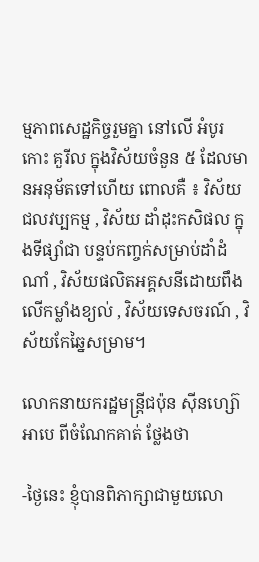ម្មភាពសេដ្ឋកិច្ចរួមគ្នា នៅលើ អំបូរកោះ គួរីល ក្នុងវិស័យចំនួន ៥ ដែលមានអនុម័តទៅហើយ ពោលគឺ ៖ វិស័យជលវប្បកម្ម , វិស័យ ដាំដុះកសិផល ក្នុងទីផ្សាំជា បន្ទប់កញ្ចក់សម្រាប់ដាំដំណាំ , វិស័យផលិតអគ្គសនីដោយពឹងលើកម្លាំងខ្យល់ , វិស័យទេសចរណ៍ , វិស័យកែឆ្នៃសម្រាម។

លោកនាយករដ្ឋមន្ត្រីជប៉ុន ស៊ីនហ្ស៊ោ អាបេ ពីចំណែកគាត់ ថ្លែងថា

-ថ្ងៃនេះ ខ្ញុំបានពិភាក្សាជាមួយលោ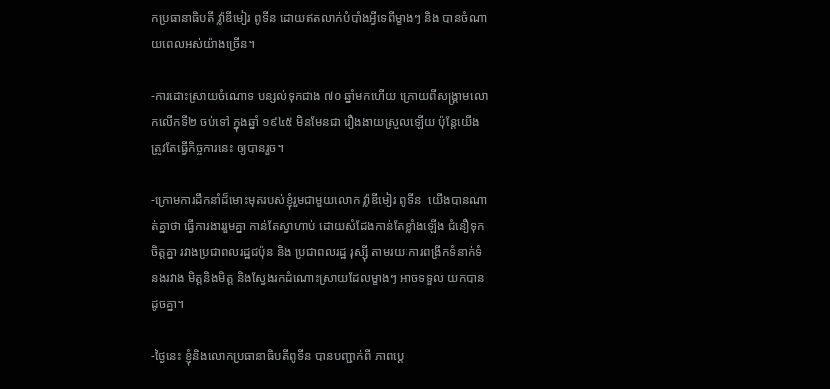កប្រធានាធិបតី វ៉្លាឌីមៀរ ពូទីន ដោយឥតលាក់បំបាំងអ្វីទេពីម្ខាងៗ និង បានចំណាយពេលអស់យ៉ាងច្រើន។

-ការដោះស្រាយចំណោទ បន្សល់ទុកជាង ៧០ ឆ្នាំមកហើយ ក្រោយពីសង្គ្រាមលោកលើកទី២ ចប់ទៅ ក្នុងឆ្នាំ ១៩៤៥ មិនមែនជា រឿងងាយស្រួលឡើយ ប៉ុន្តែយើងត្រូវតែធ្វើកិច្ចការនេះ ឲ្យបានរួច។

-ក្រោមការដឹកនាំដ៏មោះមុតរបស់ខ្ញុំរួមជាមួយលោក វ៉្លាឌីមៀរ ពូទីន  យើងបានណាត់គ្នាថា ធ្វើការងាររួមគ្នា កាន់តែស្វាហាប់ ដោយសំដែងកាន់តែខ្លាំងឡើង ជំនឿទុកចិត្តគ្នា រវាងប្រជាពលរដ្ឋជប៉ុន និង ប្រជាពលរដ្ឋ រុស្ស៊ី តាមរយៈការពង្រីកទំនាក់ទំនងរវាង មិត្តនិងមិត្ត និងស្វែងរកដំណោះស្រាយដែលម្ខាងៗ អាចទទួល យកបាន ដូចគ្នា។

-ថ្ងៃនេះ ខ្ញុំនិងលោកប្រធានាធិបតីពូទីន បានបញ្ជាក់ពី ភាពប្តេ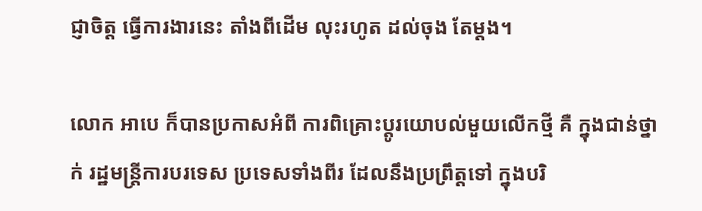ជ្ញាចិត្ត ធ្វើការងារនេះ តាំងពីដើម លុះរហូត ដល់ចុង តែម្តង។

លោក អាបេ ក៏បានប្រកាសអំពី ការពិគ្រោះប្តូរយោបល់មួយលើកថ្មី គឺ ក្នុងជាន់ថ្នាក់ រដ្ឋមន្ត្រីការបរទេស ប្រទេសទាំងពីរ ដែលនឹងប្រព្រឹត្តទៅ ក្នុងបរិ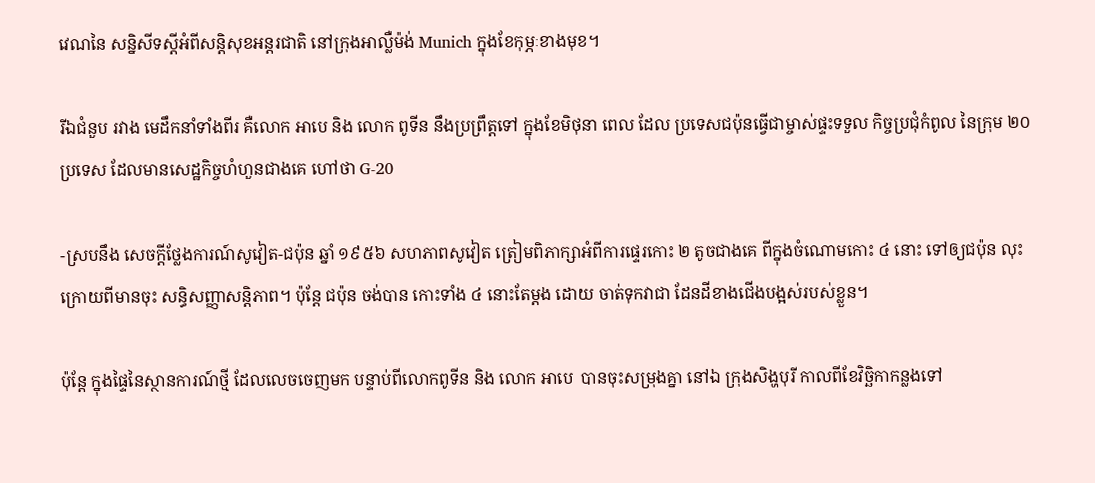វេណនៃ សន្និសីទស្តីអំពីសន្តិសុខអន្តរជាតិ នៅក្រុងអាល្លឺម៉ង់ Munich ក្នុងខែកុម្ភៈខាងមុខ។

រីឯជំនួប រវាង មេដឹកនាំទាំងពីរ គឺលោក អាបេ និង លោក ពូទីន នឹងប្រព្រឹត្តទៅ ក្នុងខែមិថុនា ពេល ដែល ប្រទេសជប៉ុនធ្វើជាម្ចាស់ផ្ទះទទួល កិច្ចប្រជុំកំពូល នៃក្រុម ២០ ប្រទេស ដែលមានសេដ្ឋកិច្ចហំហួនជាងគេ ហៅថា G-20

-ស្របនឹង សេចក្តីថ្លែងការណ៍សូវៀត-ជប៉ុន ឆ្នាំ ១៩៥៦ សហភាពសូវៀត ត្រៀមពិភាក្សាអំពីការផ្ទេរកោះ ២ តូចជាងគេ ពីក្នុងចំណោមកោះ ៤ នោះ ទៅឲ្យជប៉ុន លុះក្រោយពីមានចុះ សន្ធិសញ្ញាសន្តិភាព។ ប៉ុន្តែ ជប៉ុន ចង់បាន កោះទាំង ៤ នោះតែម្តង ដោយ ចាត់ទុកវាជា ដែនដីខាងជើងបង្អស់របស់ខ្លួន។

ប៉ុន្តែ ក្នុងផ្ទៃនៃស្ថានការណ៍ថ្មី ដែលលេចចេញមក បន្ទាប់ពីលោកពូទីន និង លោក អាបេ  បានចុះសម្រុងគ្នា នៅឯ ក្រុងសិង្ហបុរី កាលពីខែវិច្ឆិកាកន្លងទៅ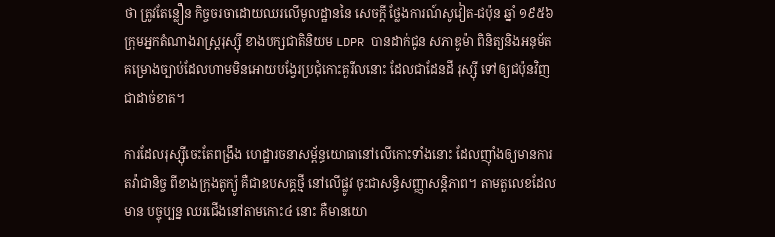ថា ត្រូវតែន្លឿន កិច្ចចរចាដោយឈរលើមូលដ្ឋាននៃ សេចក្តី ថ្លែងការណ៍សូវៀត-ជប៉ុន ឆ្នាំ ១៩៥៦  ក្រុមអ្នកតំណាងរាស្ត្ររុស្ស៊ី ខាងបក្សជាតិនិយម LDPR បានដាក់ជូន សភាឌូម៉ា ពិនិត្យនិងអនុម័ត គម្រោងច្បាប់ដែលហាមមិនអោយបង្វែរប្រជុំកោះគួរីលនោះ ដែលជាដែនដី រុស្ស៊ី ទៅឲ្យជប៉ុនវិញ ជាដាច់ខាត។

ការដែលរុស្ស៊ីចេះតែពង្រឹង ហេដ្ឋារចនាសម្ព័ន្ធយោធានៅលើកោះទាំងនោះ ដែលញ៉ាំងឲ្យមានការតវ៉ាជានិច្ច ពីខាងក្រុងតូក្យ៉ូ គឺជាឧបសគ្គថ្មី នៅលើផ្លូវ ចុះជាសន្ធិសញ្ញាសន្តិភាព។ តាមតួលេខដែលមាន បច្ចុប្បន្ន ឈរជើងនៅតាមកោះ៤ នោះ គឺមានយោ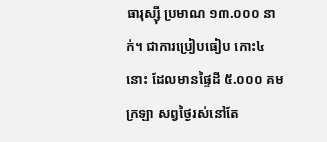ធារុស្ស៊ី ប្រមាណ ១៣.០០០ នាក់។ ជាការប្រៀបធៀប កោះ៤ នោះ ដែលមានផ្ទៃដី ៥.០០០ គម ក្រឡា សព្វថ្ងៃរស់នៅតែ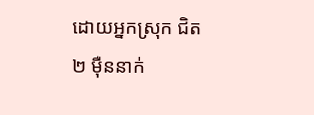ដោយអ្នកស្រុក ជិត ២ ម៉ឺននាក់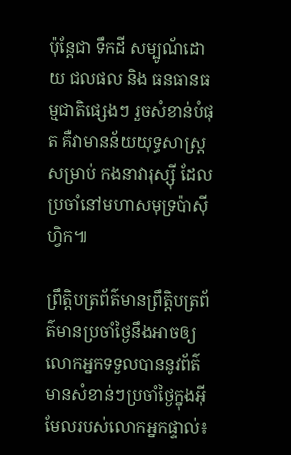ប៉ុន្តែជា ទឹកដី សម្បូណ័ដោយ ជលផល និង ធនធានធម្មជាតិផ្សេងៗ រួចសំខាន់បំផុត គឺវាមានន័យយុទ្ធសាស្ត្រ សម្រាប់ កងនាវារុស្ស៊ី ដែលប្រចាំនៅមហាសមុទ្រប៉ាស៊ីហ្វិក៕

ព្រឹត្តិបត្រព័ត៌មានព្រឹត្តិបត្រព័ត៌មានប្រចាំថ្ងៃនឹងអាចឲ្យលោកអ្នកទទួលបាននូវព័ត៌មានសំខាន់ៗប្រចាំថ្ងៃក្នុងអ៊ីមែលរបស់លោកអ្នកផ្ទាល់៖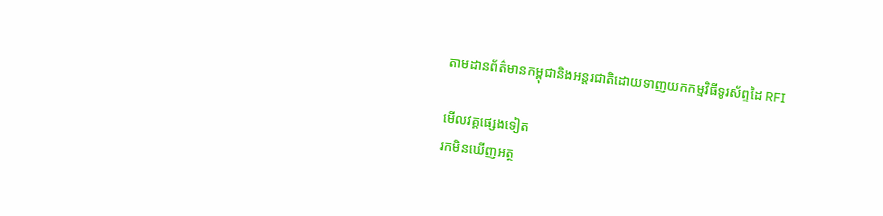តាមដានព័ត៌មានកម្ពុជានិងអន្តរជាតិដោយទាញយកកម្មវិធីទូរស័ព្ទដៃ RFI

មើលវគ្គផ្សេងទៀត
រកមិនឃើញអត្ថ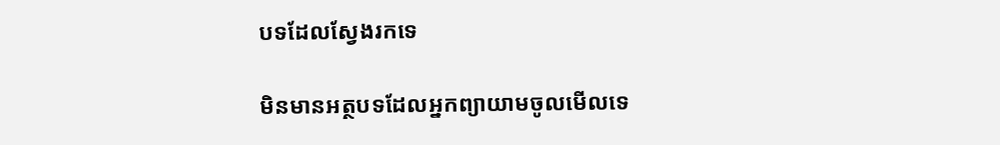បទដែលស្វែងរកទេ

មិនមានអត្ថបទដែលអ្នកព្យាយាមចូលមើលទេ